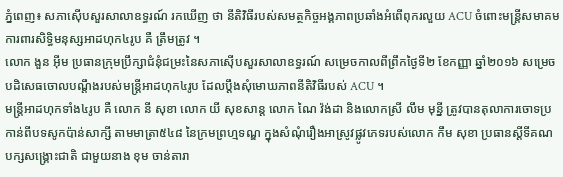ភ្នំពេញ៖ សភាស៊ើបសួរសាលាឧទ្ធរណ៍ រកឃើញ ថា នីតិវិធីរបស់សមត្ថកិច្ចអង្គភាពប្រឆាំងអំពើពុករលួយ ACU ចំពោះមន្ត្រីសមាគមការពារសិទ្ធិមនុស្សអាដហុក៤រូប គឺ ត្រឹមត្រូវ ។
លោក ងួន អ៊ីម ប្រធានក្រុមប្រឹក្សាជំនុំជម្រះនៃសភាស៊ើបសួរសាលាឧទ្ធរណ៍ សម្រេចកាលពីព្រឹកថ្ងៃទី២ ខែកញ្ញា ឆ្នាំ២០១៦ សម្រេចបដិសេធចោលបណ្តឹងរបស់មន្ត្រីអាដហុក៤រូប ដែលប្តឹងសុំមោឃភាពនីតិវិធីរបស់ ACU ។
មន្ត្រីអាដហុកទាំង៤រូប គឺ លោក នី សុខា លោក យី សុខសាន្ត លោក ណៃ វ៉ង់ដា និងលោកស្រី លឹម មុន្នី ត្រូវបានតុលាការចោទប្រកាន់ពីបទសូកប៉ាន់សាក្សី តាមមាត្រា៥៤៨ នៃក្រមព្រហ្មទណ្ឌ ក្នុងសំណុំរឿងអាស្រូវផ្លូវភេទរបស់លោក កឹម សុខា ប្រធានស្តីទីគណបក្សសង្គ្រោះជាតិ ជាមួយនាង ខុម ចាន់តារា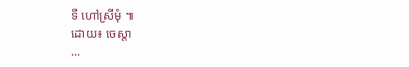ទី ហៅស្រីមុំ ៕
ដោយ៖ ចេស្តា
...